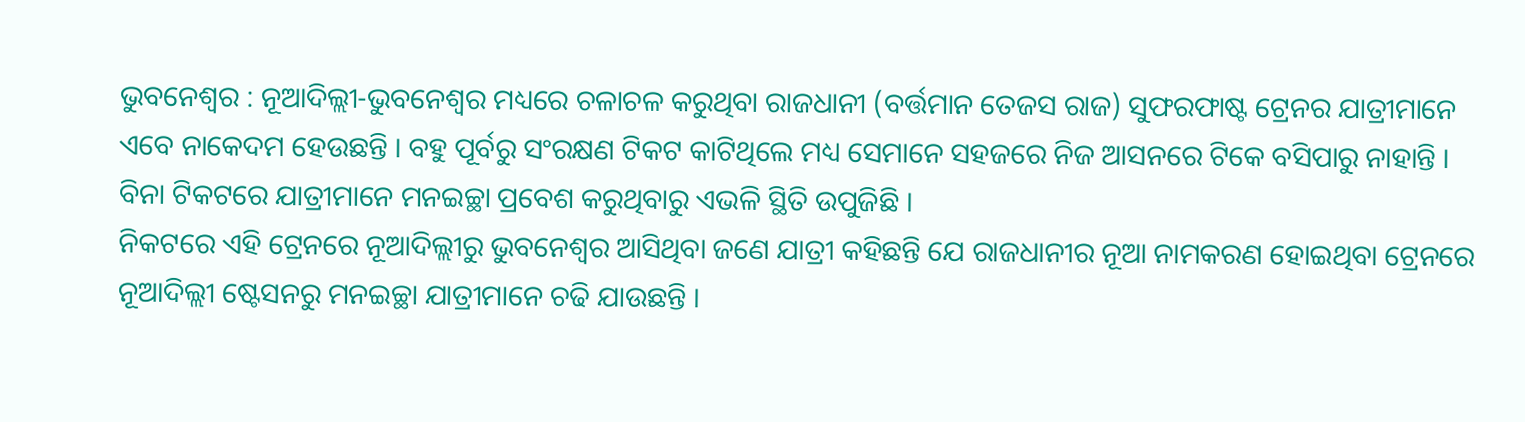ଭୁବନେଶ୍ୱର : ନୂଆଦିଲ୍ଲୀ-ଭୁବନେଶ୍ୱର ମଧ୍ୟରେ ଚଳାଚଳ କରୁଥିବା ରାଜଧାନୀ (ବର୍ତ୍ତମାନ ତେଜସ ରାଜ) ସୁଫରଫାଷ୍ଟ ଟ୍ରେନର ଯାତ୍ରୀମାନେ ଏବେ ନାକେଦମ ହେଉଛନ୍ତି । ବହୁ ପୂର୍ବରୁ ସଂରକ୍ଷଣ ଟିକଟ କାଟିଥିଲେ ମଧ୍ୟ ସେମାନେ ସହଜରେ ନିଜ ଆସନରେ ଟିକେ ବସିପାରୁ ନାହାନ୍ତି । ବିନା ଟିକଟରେ ଯାତ୍ରୀମାନେ ମନଇଚ୍ଛା ପ୍ରବେଶ କରୁଥିବାରୁ ଏଭଳି ସ୍ଥିତି ଉପୁଜିଛି ।
ନିକଟରେ ଏହି ଟ୍ରେନରେ ନୂଆଦିଲ୍ଲୀରୁ ଭୁବନେଶ୍ୱର ଆସିଥିବା ଜଣେ ଯାତ୍ରୀ କହିଛନ୍ତି ଯେ ରାଜଧାନୀର ନୂଆ ନାମକରଣ ହୋଇଥିବା ଟ୍ରେନରେ ନୂଆଦିଲ୍ଲୀ ଷ୍ଟେସନରୁ ମନଇଚ୍ଛା ଯାତ୍ରୀମାନେ ଚଢି ଯାଉଛନ୍ତି ।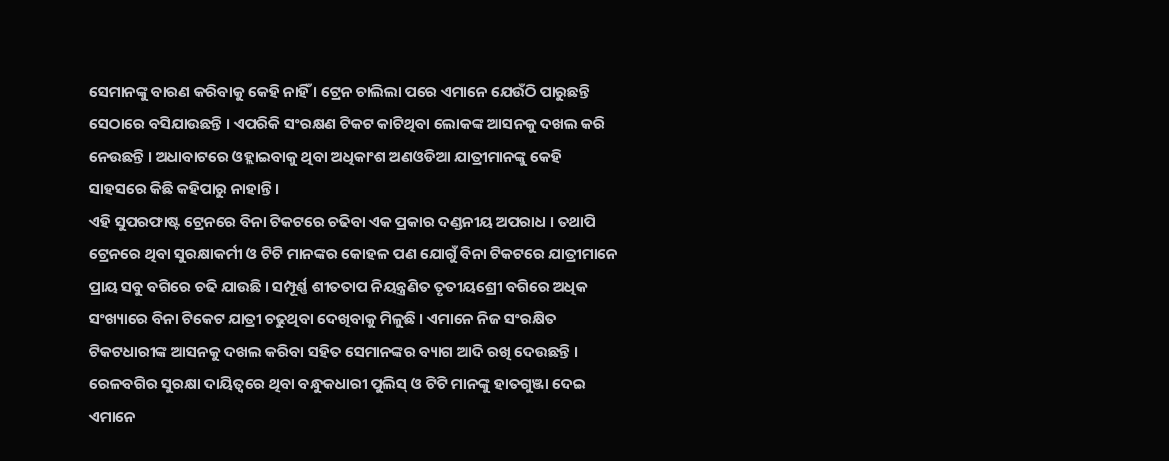ସେମାନଙ୍କୁ ବାରଣ କରିବାକୁ କେହି ନାହିଁ । ଟ୍ରେନ ଚାଲିଲା ପରେ ଏମାନେ ଯେଉଁଠି ପାରୁଛନ୍ତି ସେଠାରେ ବସିଯାଉଛନ୍ତି । ଏପରିକି ସଂରକ୍ଷଣ ଟିକଟ କାଟିଥିବା ଲୋକଙ୍କ ଆସନକୁ ଦଖଲ କରି ନେଉଛନ୍ତି । ଅଧାବାଟରେ ଓହ୍ଲାଇବାକୁ ଥିବା ଅଧିକାଂଶ ଅଣଓଡିଆ ଯାତ୍ରୀମାନଙ୍କୁ କେହି ସାହସରେ କିଛି କହିପାରୁ ନାହାନ୍ତି ।
ଏହି ସୁପରଫାଷ୍ଟ ଟ୍ରେନରେ ବିନା ଟିକଟରେ ଚଢିବା ଏକ ପ୍ରକାର ଦଣ୍ଡନୀୟ ଅପରାଧ । ତଥାପି ଟ୍ରେନରେ ଥିବା ସୁରକ୍ଷାକର୍ମୀ ଓ ଟିଟି ମାନଙ୍କର କୋହଳ ପଣ ଯୋଗୁଁ ବିନା ଟିକଟରେ ଯାତ୍ରୀମାନେ ପ୍ରାୟ ସବୁ ବଗିରେ ଚଢି ଯାଉଛି । ସମ୍ପୂର୍ଣ୍ଣ ଶୀତତାପ ନିୟନ୍ତ୍ରଣିତ ତୃତୀୟଶ୍ରେୀ ବଗିରେ ଅଧିକ ସଂଖ୍ୟାରେ ବିନା ଟିକେଟ ଯାତ୍ରୀ ଚଢୁଥିବା ଦେଖିବାକୁ ମିଳୁଛି । ଏମାନେ ନିଜ ସଂରକ୍ଷିତ ଟିକଟଧାରୀଙ୍କ ଆସନକୁ ଦଖଲ କରିବା ସହିତ ସେମାନଙ୍କର ବ୍ୟାଗ ଆଦି ରଖି ଦେଉଛନ୍ତି ।
ରେଳବଗିର ସୁରକ୍ଷା ଦାୟିତ୍ୱରେ ଥିବା ବନ୍ଧୁକଧାରୀ ପୁଲିସ୍ ଓ ଟିଟି ମାନଙ୍କୁ ହାତଗୁଞ୍ଜା ଦେଇ ଏମାନେ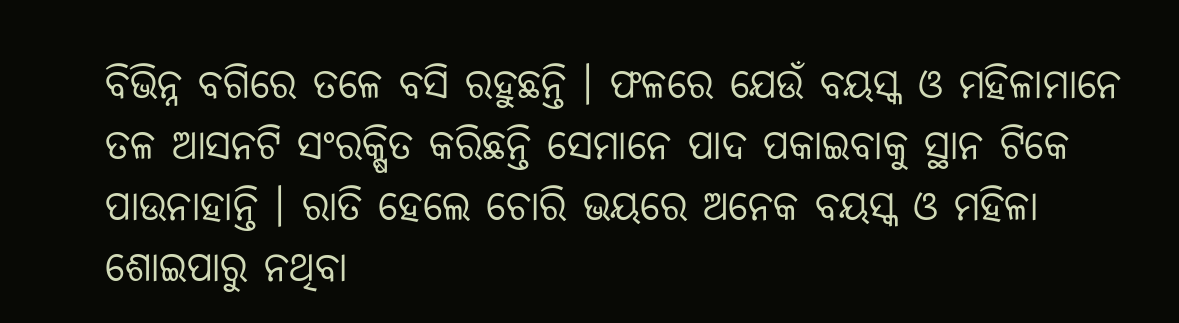ବିଭିନ୍ନ ବଗିରେ ତଳେ ବସି ରହୁଛନ୍ତି । ଫଳରେ ଯେଉଁ ବୟସ୍କ ଓ ମହିଳାମାନେ ତଳ ଆସନଟି ସଂରକ୍ଷିତ କରିଛନ୍ତି ସେମାନେ ପାଦ ପକାଇବାକୁ ସ୍ଥାନ ଟିକେ ପାଉନାହାନ୍ତି । ରାତି ହେଲେ ଚୋରି ଭୟରେ ଅନେକ ବୟସ୍କ ଓ ମହିଳା ଶୋଇପାରୁ ନଥିବା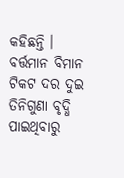କହିଛନ୍ତି ।
ବର୍ତ୍ତମାନ ବିମାନ ଟିକଟ ଦର ଦୁଇ ତିନିଗୁଣା ବୃଦ୍ଧି ପାଇଥିବାରୁ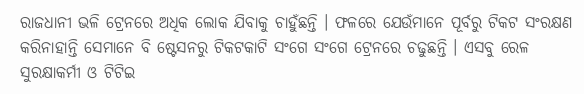ରାଜଧାନୀ ଭଳି ଟ୍ରେନରେ ଅଧିକ ଲୋକ ଯିବାକୁ ଚାହୁଁଛନ୍ତି । ଫଳରେ ଯେଉଁମାନେ ପୂର୍ବରୁ ଟିକଟ ସଂରକ୍ଷଣ କରିନାହାନ୍ତି ସେମାନେ ବି ଷ୍ଟେସନରୁ ଟିକଟକାଟି ସଂଗେ ସଂଗେ ଟ୍ରେନରେ ଚଢୁଛନ୍ତି । ଏସବୁ ରେଳ ସୁରକ୍ଷାକର୍ମୀ ଓ ଟିଟିଇ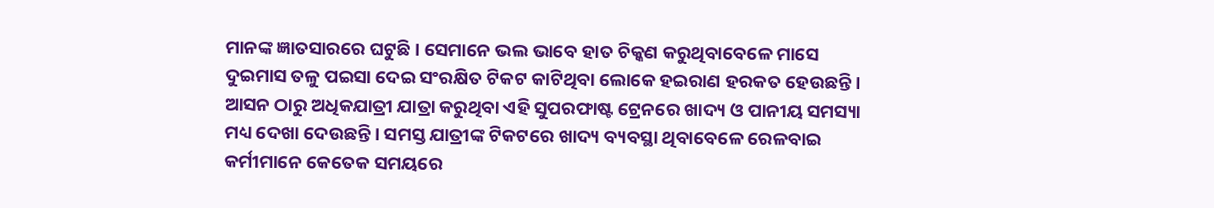ମାନଙ୍କ ଜ୍ଞାତସାରରେ ଘଟୁଛି । ସେମାନେ ଭଲ ଭାବେ ହାତ ଚିକ୍କଣ କରୁଥିବାବେଳେ ମାସେ ଦୁଇମାସ ତଳୁ ପଇସା ଦେଇ ସଂରକ୍ଷିତ ଟିକଟ କାଟିଥିବା ଲୋକେ ହଇରାଣ ହରକତ ହେଉଛନ୍ତି ।
ଆସନ ଠାରୁ ଅଧିକଯାତ୍ରୀ ଯାତ୍ରା କରୁଥିବା ଏହି ସୁପରଫାଷ୍ଟ ଟ୍ରେନରେ ଖାଦ୍ୟ ଓ ପାନୀୟ ସମସ୍ୟା ମଧ୍ୟ ଦେଖା ଦେଉଛନ୍ତି । ସମସ୍ତ ଯାତ୍ରୀଙ୍କ ଟିକଟରେ ଖାଦ୍ୟ ବ୍ୟବସ୍ଥା ଥିବାବେଳେ ରେଳବାଇ କର୍ମୀମାନେ କେତେକ ସମୟରେ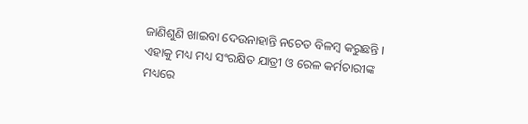ଜାଣିଶୁଣି ଖାଇବା ଦେଉନାହାନ୍ତି ନଚେତ ବିଳମ୍ବ କରୁଛନ୍ତି । ଏହାକୁ ମଧ୍ୟ ମଧ୍ୟ ସଂରକ୍ଷିତ ଯାତ୍ରୀ ଓ ରେଳ କର୍ମଚାରୀଙ୍କ ମଧ୍ୟରେ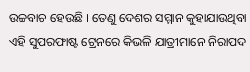ଉଚ୍ଚବାଚ ହେଉଛି । ତେଣୁ ଦେଶର ସମ୍ମାନ କୁହାଯାଉଥିବା ଏହି ସୁପରଫାଷ୍ଟ ଟ୍ରେନରେ କିଭଳି ଯାତ୍ରୀମାନେ ନିରାପଦ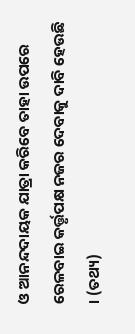ଓ ଆନନ୍ଦଦାୟକ ଯାତ୍ରା କରିବେ ତାହା ଉପରେ ରେଳବାଇ କର୍ତ୍ତୃପକ୍ଷ ନଜର ଦେବାକୁ ଦାବି ହେଉଛି । (ତଥ୍ୟ)